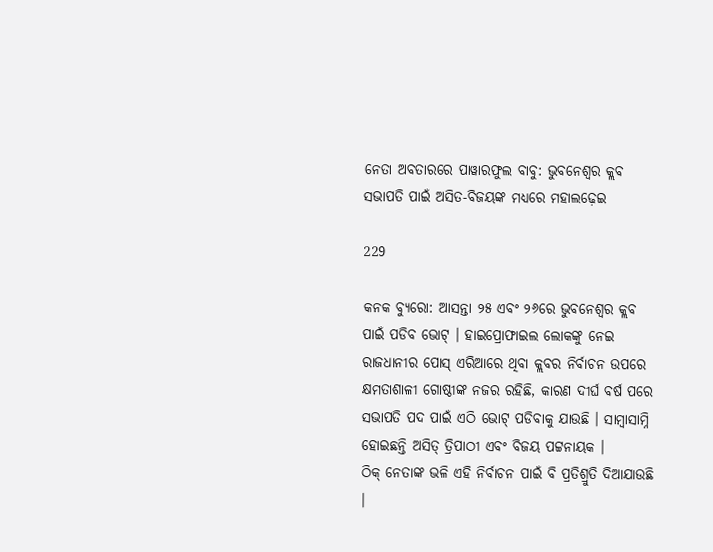ନେତା ଅବତାରରେ ପାୱାରଫୁଲ ବାବୁ: ଭୁବନେଶ୍ୱର କ୍ଲବ ସଭାପତି ପାଇଁ ଅସିତ-ବିଜୟଙ୍କ ମଧ୍ୟରେ ମହାଲଢ଼େଇ

229

କନକ ବ୍ୟୁରୋ: ଆସନ୍ତା ୨୫ ଏବଂ ୨୬ରେ ଭୁବନେଶ୍ୱର କ୍ଲବ ପାଇଁ ପଡିବ ଭୋଟ୍ । ହାଇପ୍ରୋଫାଇଲ ଲୋକଙ୍କୁ ନେଇ ରାଜଧାନୀର ପୋସ୍ ଏରିଆରେ ଥିବା କ୍ଲବର ନିର୍ବାଚନ ଉପରେ କ୍ଷମତାଶାଳୀ ଗୋଷ୍ଠୀଙ୍କ ନଜର ରହିଛି, କାରଣ ଦୀର୍ଘ ବର୍ଷ ପରେ ସଭାପତି ପଦ ପାଇଁ ଏଠି ଭୋଟ୍ ପଡିବାକୁ ଯାଉଛି । ସାମ୍ବାସାମ୍ନି ହୋଇଛନ୍ତି ଅସିତ୍ ତ୍ରିପାଠୀ ଏବଂ ବିଜୟ ପଟ୍ଟନାୟକ ।
ଠିକ୍ ନେତାଙ୍କ ଭଳି ଏହି ନିର୍ବାଚନ ପାଇଁ ବି ପ୍ରତିଶ୍ରୁତି ଦିଆଯାଉଛି ।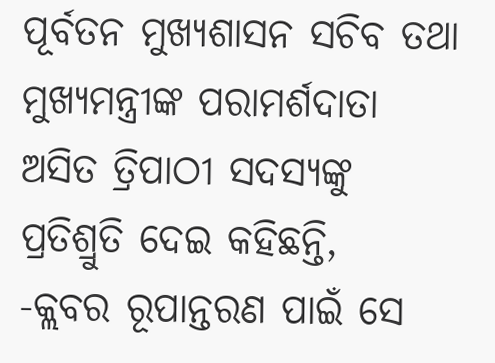ପୂର୍ବତନ ମୁଖ୍ୟଶାସନ ସଚିବ ତଥା ମୁଖ୍ୟମନ୍ତ୍ରୀଙ୍କ ପରାମର୍ଶଦାତା ଅସିତ ତ୍ରିପାଠୀ ସଦସ୍ୟଙ୍କୁ ପ୍ରତିଶ୍ରୁତି ଦେଇ କହିଛନ୍ତି,
-କ୍ଲବର ରୂପାନ୍ତରଣ ପାଇଁ ସେ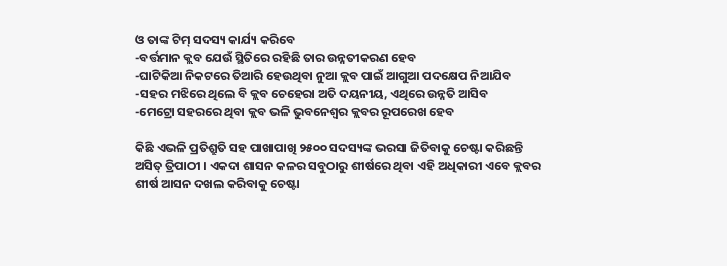ଓ ତାଙ୍କ ଟିମ୍ ସଦସ୍ୟ କାର୍ଯ୍ୟ କରିବେ
-ବର୍ତ୍ତମାନ କ୍ଲବ ଯେଉଁ ସ୍ଥିତିରେ ରହିଛି ତାର ଉନ୍ନତୀକରଣ ହେବ
-ଘାଟିକିଆ ନିକଟରେ ତିଆରି ହେଉଥିବା ନୁଆ କ୍ଲବ ପାଇଁ ଆଗୁଆ ପଦକ୍ଷେପ ନିଆଯିବ
-ସହର ମଝିରେ ଥିଲେ ବି କ୍ଲବ ଚେହେରା ଅତି ଦୟନୀୟ, ଏଥିରେ ଉନ୍ନତି ଆସିବ
-ମେଟ୍ରୋ ସହରରେ ଥିବା କ୍ଲବ ଭଳି ଭୁବନେଶ୍ୱର କ୍ଲବର ରୂପରେଖ ହେବ

କିଛି ଏଭଳି ପ୍ରତିଶ୍ରୁତି ସହ ପାଖାପାଖି ୨୫୦୦ ସଦସ୍ୟଙ୍କ ଭରସା ଜିତିବାକୁ ଚେଷ୍ଟା କରିଛନ୍ତି ଅସିତ୍ ତ୍ରିପାଠୀ । ଏକଦା ଶାସନ କଳର ସବୁଠାରୁ ଶୀର୍ଷରେ ଥିବା ଏହି ଅଧିକାରୀ ଏବେ କ୍ଲବର ଶୀର୍ଷ ଆସନ ଦଖଲ କରିବାକୁ ଚେଷ୍ଟା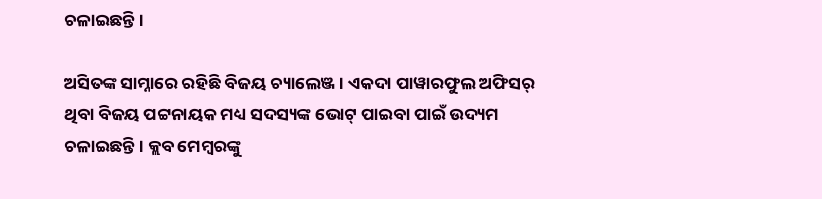ଚଳାଇଛନ୍ତି ।

ଅସିତଙ୍କ ସାମ୍ନାରେ ରହିଛି ବିଜୟ ଚ୍ୟାଲେଞ୍ଜ । ଏକଦା ପାୱାରଫୁଲ ଅଫିସର୍ ଥିବା ବିଜୟ ପଟ୍ଟନାୟକ ମଧ୍ୟ ସଦସ୍ୟଙ୍କ ଭୋଟ୍ ପାଇବା ପାଇଁ ଉଦ୍ୟମ ଚଳାଇଛନ୍ତି । କ୍ଲବ ମେମ୍ବରଙ୍କୁ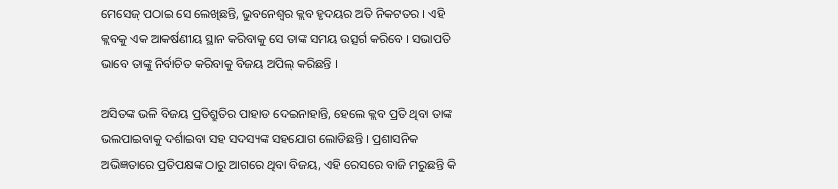ମେସେଜ୍ ପଠାଇ ସେ ଲେଖିଛନ୍ତି, ଭୁବନେଶ୍ୱର କ୍ଲବ ହୃଦୟର ଅତି ନିକଟତର । ଏହି କ୍ଲବକୁ ଏକ ଆକର୍ଷଣୀୟ ସ୍ଥାନ କରିବାକୁ ସେ ତାଙ୍କ ସମୟ ଉତ୍ସର୍ଗ କରିବେ । ସଭାପତି ଭାବେ ତାଙ୍କୁ ନିର୍ବାଚିତ କରିବାକୁ ବିଜୟ ଅପିଲ୍ କରିଛନ୍ତି ।

ଅସିତଙ୍କ ଭଳି ବିଜୟ ପ୍ରତିଶ୍ରୁତିର ପାହାଡ ଦେଇନାହାନ୍ତି, ହେଲେ କ୍ଲବ ପ୍ରତି ଥିବା ତାଙ୍କ ଭଲପାଇବାକୁ ଦର୍ଶାଇବା ସହ ସଦସ୍ୟଙ୍କ ସହଯୋଗ ଲୋଡିଛନ୍ତି । ପ୍ରଶାସନିକ ଅଭିଜ୍ଞତାରେ ପ୍ରତିପକ୍ଷଙ୍କ ଠାରୁ ଆଗରେ ଥିବା ବିଜୟ, ଏହି ରେସରେ ବାଜି ମରୁଛନ୍ତି କି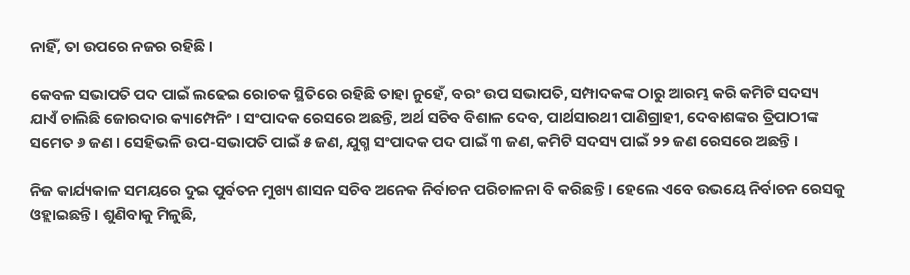ନାହିଁ, ତା ଉପରେ ନଜର ରହିଛି ।

କେବଳ ସଭାପତି ପଦ ପାଇଁ ଲଢେଇ ରୋଚକ ସ୍ଥିତିରେ ରହିଛି ତାହା ନୁହେଁ, ବରଂ ଉପ ସଭାପତି, ସମ୍ପାଦକଙ୍କ ଠାରୁ ଆରମ୍ଭ କରି କମିଟି ସଦସ୍ୟ ଯାଏଁ ଚାଲିଛି ଜୋରଦାର କ୍ୟାମ୍ପେନିଂ । ସଂପାଦକ ରେସରେ ଅଛନ୍ତି, ଅର୍ଥ ସଚିବ ବିଶାଳ ଦେବ, ପାର୍ଥସାରଥୀ ପାଣିଗ୍ରାହୀ, ଦେବାଶଙ୍କର ତ୍ରିପାଠୀଙ୍କ ସମେତ ୬ ଜଣ । ସେହିଭଳି ଉପ-ସଭାପତି ପାଇଁ ୫ ଜଣ, ଯୁଗ୍ମ ସଂପାଦକ ପଦ ପାଇଁ ୩ ଜଣ, କମିଟି ସଦସ୍ୟ ପାଇଁ ୨୨ ଜଣ ରେସରେ ଅଛନ୍ତି ।

ନିଜ କାର୍ଯ୍ୟକାଳ ସମୟରେ ଦୁଇ ପୁର୍ବତନ ମୁଖ୍ୟ ଶାସନ ସଚିବ ଅନେକ ନିର୍ବାଚନ ପରିଚାଳନା ବି କରିଛନ୍ତି । ହେଲେ ଏବେ ଉଭୟେ ନିର୍ବାଚନ ରେସକୁ ଓହ୍ଲାଇଛନ୍ତି । ଶୁଣିବାକୁ ମିଳୁଛି,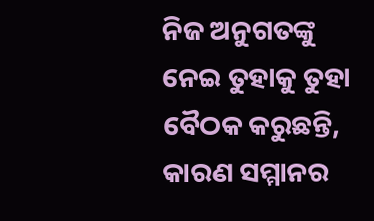ନିଜ ଅନୁଗତଙ୍କୁ ନେଇ ତୁହାକୁ ତୁହା ବୈଠକ କରୁଛନ୍ତି, କାରଣ ସମ୍ମାନର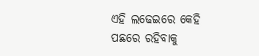ଏହି ଲଢେଇରେ କେହି ପଛରେ ରହିବାକୁ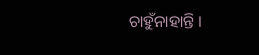ଚାହୁଁନାହାନ୍ତି ।